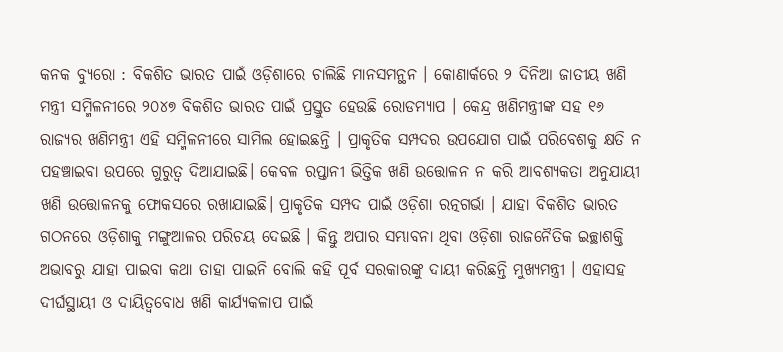କନକ ବ୍ୟୁରୋ : ବିକଶିତ ଭାରତ ପାଇଁ ଓଡ଼ିଶାରେ ଚାଲିଛି ମାନସମନ୍ଥନ । କୋଣାର୍କରେ ୨ ଦିନିଆ ଜାତୀୟ ଖଣି ମନ୍ତ୍ରୀ ସମ୍ମିଳନୀରେ ୨୦୪୭ ବିକଶିତ ଭାରତ ପାଇଁ ପ୍ରସ୍ତୁତ ହେଉଛି ରୋଡମ୍ୟାପ । କେନ୍ଦ୍ର ଖଣିମନ୍ତ୍ରୀଙ୍କ ସହ ୧୬ ରାଜ୍ୟର ଖଣିମନ୍ତ୍ରୀ ଏହି ସମ୍ମିଳନୀରେ ସାମିଲ ହୋଇଛନ୍ତି । ପ୍ରାକୃତିକ ସମ୍ପଦର ଉପଯୋଗ ପାଇଁ ପରିବେଶକୁ କ୍ଷତି ନ ପହଞ୍ଚାଇବା ଉପରେ ଗୁରୁତ୍ବ ଦିଆଯାଇଛି। କେବଳ ରପ୍ତାନୀ ଭିତ୍ତିକ ଖଣି ଉତ୍ତୋଳନ ନ କରି ଆବଶ୍ୟକତା ଅନୁଯାୟୀ ଖଣି ଉତ୍ତୋଳନକୁ ଫୋକସରେ ରଖାଯାଇଛି। ପ୍ରାକୃତିକ ସମ୍ପଦ ପାଇଁ ଓଡ଼ିଶା ରତ୍ନଗର୍ଭା । ଯାହା ବିକଶିତ ଭାରତ ଗଠନରେ ଓଡ଼ିଶାକୁ ମଙ୍ଗୁଆଳର ପରିଚୟ ଦେଇଛି । କିନ୍ତୁ ଅପାର ସମ୍ଭାବନା ଥିବା ଓଡ଼ିଶା ରାଜନୈତିକ ଇଚ୍ଛାଶକ୍ତି ଅଭାବରୁ ଯାହା ପାଇବା କଥା ତାହା ପାଇନି ବୋଲି କହି ପୂର୍ବ ସରକାରଙ୍କୁ ଦାୟୀ କରିଛନ୍ତି ମୁଖ୍ୟମନ୍ତ୍ରୀ । ଏହାସହ ଦୀର୍ଘସ୍ଥାୟୀ ଓ ଦାୟିତ୍ୱବୋଧ ଖଣି କାର୍ଯ୍ୟକଳାପ ପାଇଁ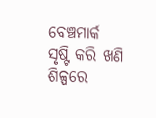ବେଞ୍ଚମାର୍କ ସୃଷ୍ଟି କରି ଖଣି ଶିଳ୍ପରେ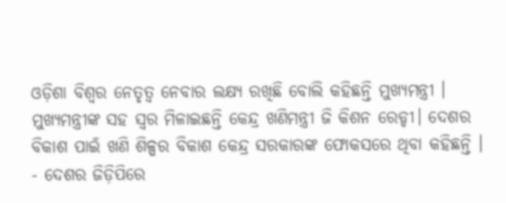ଓଡ଼ିଶା ବିଶ୍ବର ନେତୃତ୍ବ ନେବାର ଲକ୍ଷ୍ୟ ରଖିଛି ବୋଲି କହିଛନ୍ତି ମୁଖ୍ୟମନ୍ତ୍ରୀ । ମୁଖ୍ୟମନ୍ତ୍ରୀଙ୍କ ସହ ସ୍ବର ମିଳାଇଛନ୍ତି କେନ୍ଦ୍ର ଖଣିମନ୍ତ୍ରୀ ଜି କିଶନ ରେଡ୍ଡୀ। ଦେଶର ବିକାଶ ପାଇଁ ଖଣି ଶିଳ୍ପର ବିକାଶ କେନ୍ଦ୍ର ସରକାରଙ୍କ ଫୋକସରେ ଥିବା କହିଛନ୍ତି ।
- ଦେଶର ଜିଡ଼ିପିରେ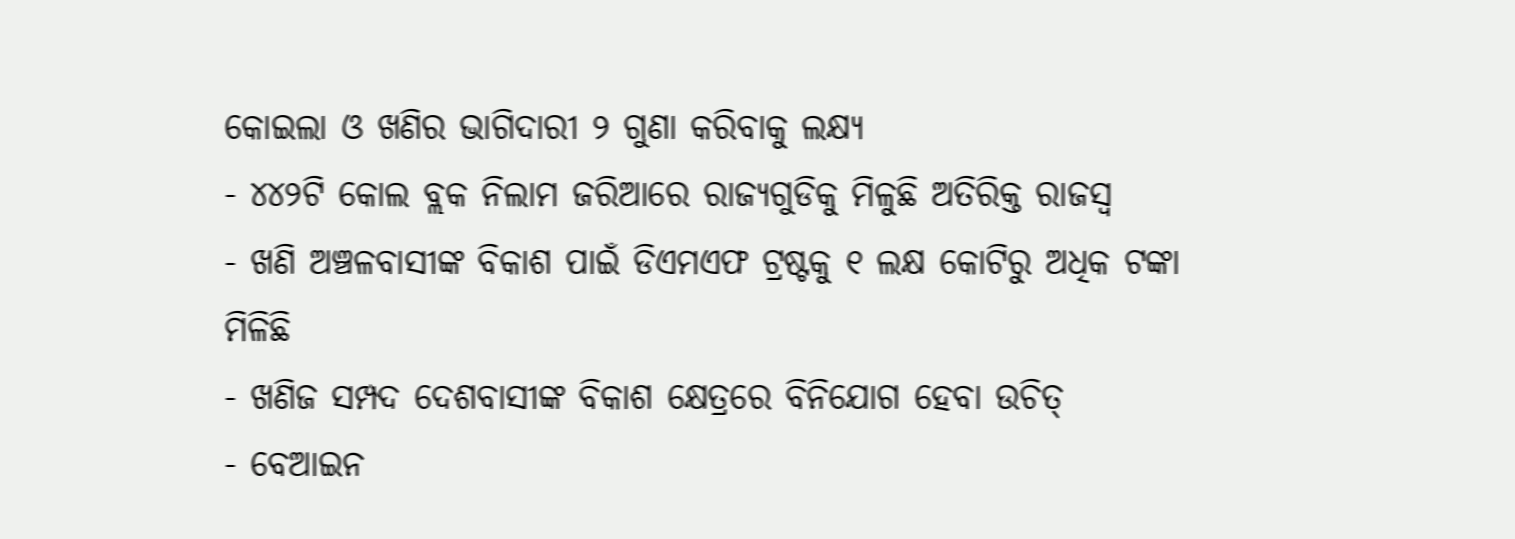କୋଇଲା ଓ ଖଣିର ଭାଗିଦାରୀ ୨ ଗୁଣା କରିବାକୁ ଲକ୍ଷ୍ୟ
- ୪୪୨ଟି କୋଲ ବ୍ଲକ ନିଲାମ ଜରିଆରେ ରାଜ୍ୟଗୁଡିକୁ ମିଳୁଛି ଅତିରିକ୍ତ ରାଜସ୍ବ
- ଖଣି ଅଞ୍ଚଳବାସୀଙ୍କ ବିକାଶ ପାଇଁ ଡିଏମଏଫ ଟ୍ରଷ୍ଟକୁ ୧ ଲକ୍ଷ କୋଟିରୁ ଅଧିକ ଟଙ୍କା ମିଳିଛି
- ଖଣିଜ ସମ୍ପଦ ଦେଶବାସୀଙ୍କ ବିକାଶ କ୍ଷେତ୍ରରେ ବିନିଯୋଗ ହେବା ଉଚିତ୍
- ବେଆଇନ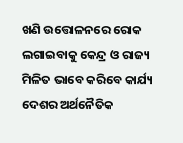ଖଣି ଉତ୍ତୋଳନରେ ରୋକ ଲଗାଇବାକୁ କେନ୍ଦ୍ର ଓ ରାଜ୍ୟ ମିଳିତ ଭାବେ କରିବେ କାର୍ଯ୍ୟ
ଦେଶର ଅର୍ଥନୈତିକ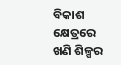ବିକାଶ କ୍ଷେତ୍ରରେ ଖଣି ଶିଳ୍ପର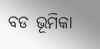ବଡ ଭୂମିକା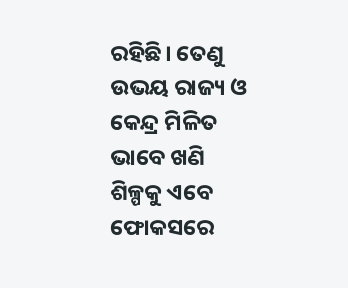ରହିଛି। ତେଣୁ ଉଭୟ ରାଜ୍ୟ ଓ କେନ୍ଦ୍ର ମିଳିତ ଭାବେ ଖଣି ଶିଳ୍ପକୁ ଏବେ ଫୋକସରେ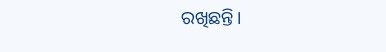ରଖିଛନ୍ତି।